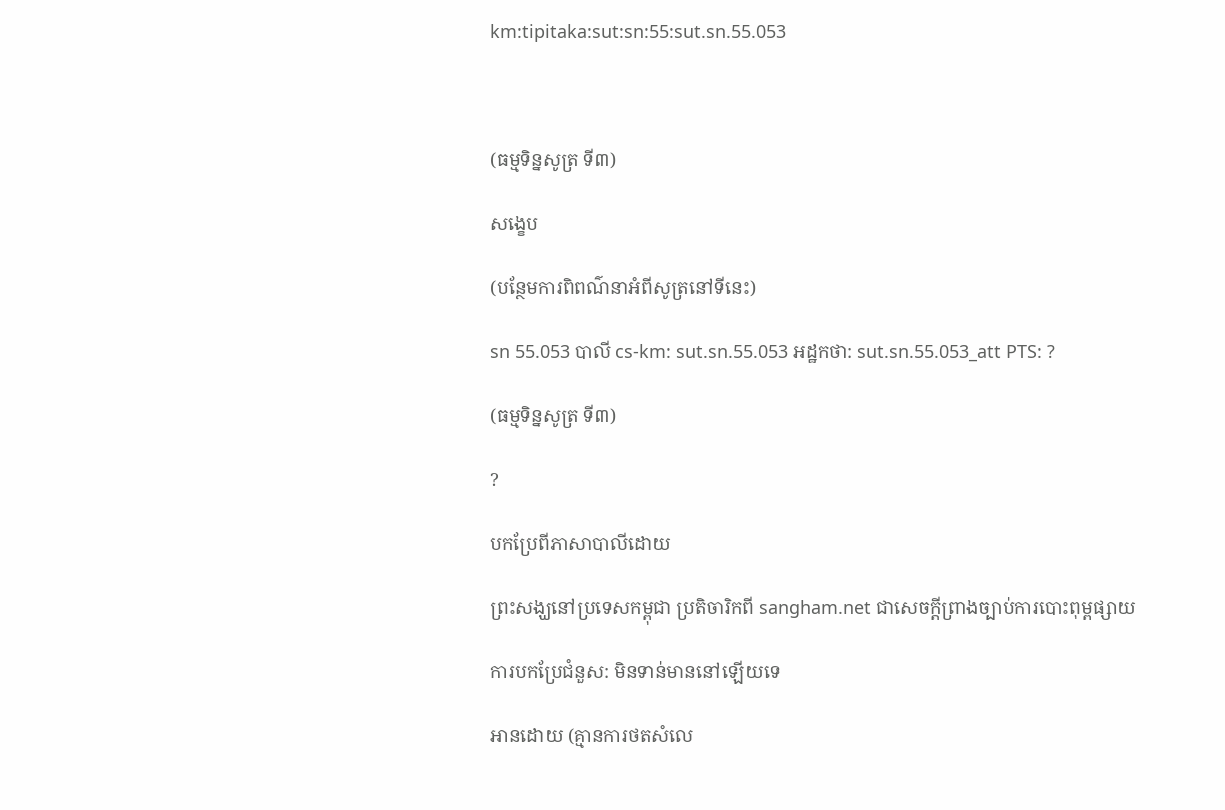km:tipitaka:sut:sn:55:sut.sn.55.053



(ធម្មទិន្នសូត្រ ទី៣)

សង្ខេប

(បន្ថែមការពិពណ៌នាអំពីសូត្រនៅទីនេះ)

sn 55.053 បាលី cs-km: sut.sn.55.053 អដ្ឋកថា: sut.sn.55.053_att PTS: ?

(ធម្មទិន្នសូត្រ ទី៣)

?

បកប្រែពីភាសាបាលីដោយ

ព្រះសង្ឃនៅប្រទេសកម្ពុជា ប្រតិចារិកពី sangham.net ជាសេចក្តីព្រាងច្បាប់ការបោះពុម្ពផ្សាយ

ការបកប្រែជំនួស: មិនទាន់មាននៅឡើយទេ

អានដោយ (គ្មានការថតសំលេ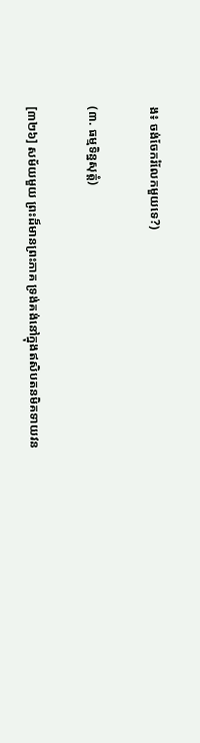ង៖ ចង់ចែករំលែកមួយទេ?)

(៣. ធម្មទិន្នសុត្តំ)

[៣២៦] សម័យមួយ ព្រះដ៏មានព្រះភាគ ទ្រង់គង់នៅក្នុងឥសិបតនមិគទាយវន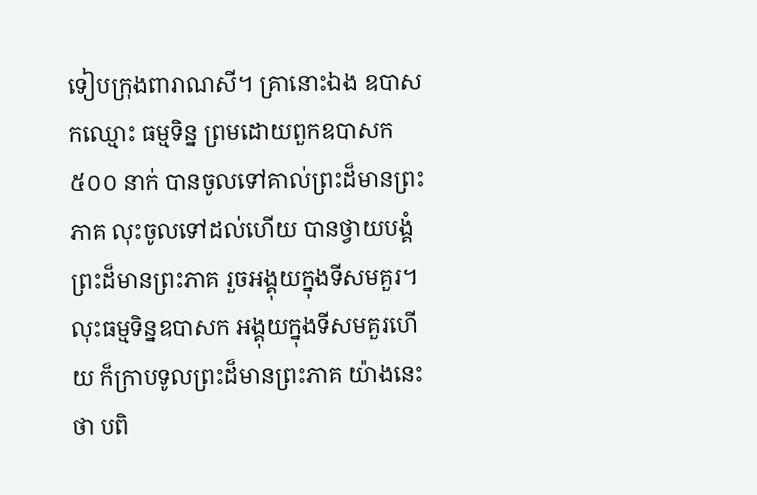ទៀបក្រុងពារាណសី។ គ្រានោះឯង ឧបាសកឈ្មោះ ធម្មទិន្ន ព្រមដោយពួកឧបាសក៥០០ នាក់ បានចូលទៅគាល់ព្រះដ៏មានព្រះភាគ លុះចូលទៅដល់ហើយ បានថ្វាយបង្គំព្រះដ៏មានព្រះភាគ រួចអង្គុយក្នុងទីសមគួរ។ លុះធម្មទិន្នឧបាសក អង្គុយក្នុងទីសមគួរហើយ ក៏ក្រាបទូលព្រះដ៏មានព្រះភាគ យ៉ាងនេះថា បពិ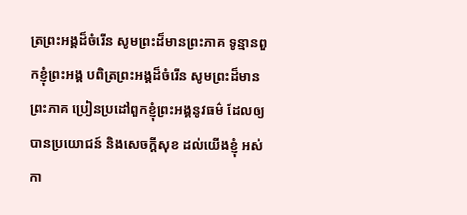ត្រព្រះអង្គដ៏ចំរើន សូមព្រះដ៏មានព្រះភាគ ទូន្មានពួកខ្ញុំព្រះអង្គ បពិត្រព្រះអង្គដ៏ចំរើន សូមព្រះដ៏មានព្រះភាគ ប្រៀនប្រដៅពួកខ្ញុំព្រះអង្គនូវធម៌ ដែលឲ្យបានប្រយោជន៍ និងសេចក្ដីសុខ ដល់យើងខ្ញុំ អស់កា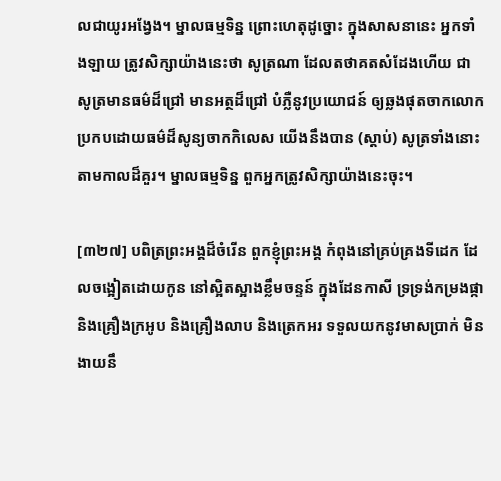លជាយូរអង្វែង។ ម្នាលធម្មទិន្ន ព្រោះហេតុដូច្នោះ ក្នុងសាសនានេះ អ្នកទាំងឡាយ ត្រូវសិក្សាយ៉ាងនេះថា សូត្រណា ដែលតថាគតសំដែងហើយ ជាសូត្រមានធម៌ដ៏ជ្រៅ មានអត្ថដ៏ជ្រៅ បំភ្លឺនូវប្រយោជន៍ ឲ្យឆ្លងផុតចាកលោក ប្រកបដោយធម៌ដ៏សូន្យចាកកិលេស យើងនឹងបាន (ស្ដាប់) សូត្រទាំងនោះ តាមកាលដ៏គួរ។ ម្នាលធម្មទិន្ន ពួកអ្នកត្រូវសិក្សាយ៉ាងនេះចុះ។

[៣២៧] បពិត្រព្រះអង្គដ៏ចំរើន ពួកខ្ញុំព្រះអង្គ កំពុងនៅគ្រប់គ្រងទីដេក ដែលចង្អៀតដោយកូន នៅស្អិតស្អាងខ្លឹមចន្ទន៍ ក្នុងដែនកាសី ទ្រទ្រង់កម្រងផ្កា និងគ្រឿងក្រអូប និងគ្រឿងលាប និងត្រេកអរ ទទួលយកនូវមាសប្រាក់ មិនងាយនឹ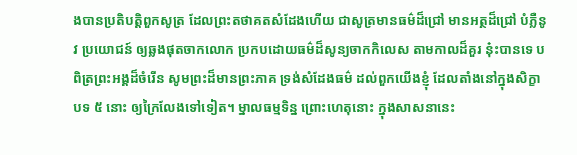ងបានប្រតិបត្តិពួកសូត្រ ដែលព្រះតថាគតសំដែងហើយ ជាសូត្រមានធម៌ដ៏ជ្រៅ មានអត្ថដ៏ជ្រៅ បំភ្លឺនូវ ប្រយោជន៍ ឲ្យឆ្លងផុតចាកលោក ប្រកបដោយធម៌ដ៏សូន្យចាកកិលេស តាមកាលដ៏គួរ នុ៎ះបានទេ បពិត្រព្រះអង្គដ៏ចំរើន សូមព្រះដ៏មានព្រះភាគ ទ្រង់សំដែងធម៌ ដល់ពួកយើងខ្ញុំ ដែលតាំងនៅក្នុងសិក្ខាបទ ៥ នោះ ឲ្យក្រៃលែងទៅទៀត។ ម្នាលធម្មទិន្ន ព្រោះហេតុនោះ ក្នុងសាសនានេះ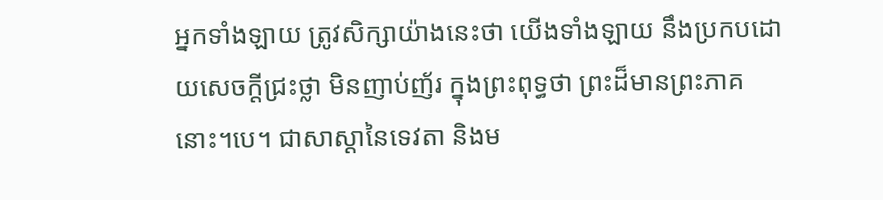អ្នកទាំងឡាយ ត្រូវសិក្សាយ៉ាងនេះថា យើងទាំងឡាយ នឹងប្រកបដោយសេចក្ដីជ្រះថ្លា មិនញាប់ញ័រ ក្នុងព្រះពុទ្ធថា ព្រះដ៏មានព្រះភាគនោះ។បេ។ ជាសាស្ដានៃទេវតា និងម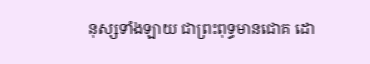នុស្សទាំងឡាយ ជាព្រះពុទ្ធមានជោគ ដោ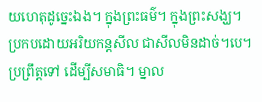យហេតុដូច្នេះឯង។ ក្នុងព្រះធម៌។ ក្នុងព្រះសង្ឃ។ ប្រកបដោយអរិយកន្តសីល ជាសីលមិនដាច់។បេ។ ប្រព្រឹត្តទៅ ដើម្បីសមាធិ។ ម្នាល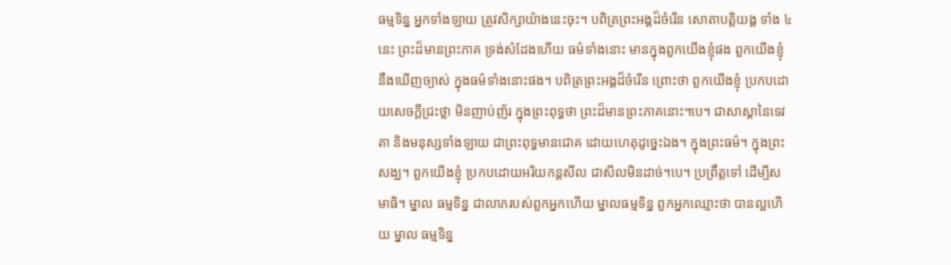ធម្មទិន្ន អ្នកទាំងឡាយ ត្រូវសិក្សាយ៉ាងនេះចុះ។ បពិត្រព្រះអង្គដ៏ចំរើន សោតាបត្តិយង្គ ទាំង ៤ នេះ ព្រះដ៏មានព្រះភាគ ទ្រង់សំដែងហើយ ធម៌ទាំងនោះ មានក្នុងពួកយើងខ្ញុំផង ពួកយើងខ្ញុំនឹងឃើញច្បាស់ ក្នុងធម៌ទាំងនោះផង។ បពិត្រព្រះអង្គដ៏ចំរើន ព្រោះថា ពួកយើងខ្ញុំ ប្រកបដោយសេចក្ដីជ្រះថ្លា មិនញាប់ញ័រ ក្នុងព្រះពុទ្ធថា ព្រះដ៏មានព្រះភាគនោះ។បេ។ ជាសាស្ដានៃទេវតា និងមនុស្សទាំងឡាយ ជាព្រះពុទ្ធមានជោគ ដោយហេតុដូច្នេះឯង។ ក្នុងព្រះធម៌។ ក្នុងព្រះសង្ឃ។ ពួកយើងខ្ញុំ ប្រកបដោយអរិយកន្តសីល ជាសីលមិនដាច់។បេ។ ប្រព្រឹត្តទៅ ដើម្បីសមាធិ។ ម្នាល ធម្មទិន្ន ជាលាភរបស់ពួកអ្នកហើយ ម្នាលធម្មទិន្ន ពួកអ្នកឈ្មោះថា បានល្អហើយ ម្នាល ធម្មទិន្ន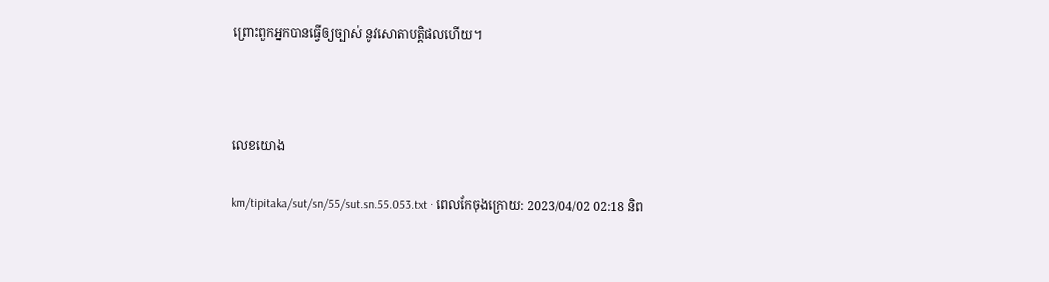ព្រោះពួកអ្នកបានធ្វើឲ្យច្បាស់ នូវសោតាបត្តិផលហើយ។



លេខយោង

km/tipitaka/sut/sn/55/sut.sn.55.053.txt · ពេលកែចុងក្រោយ: 2023/04/02 02:18 និព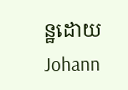ន្ឋដោយ Johann